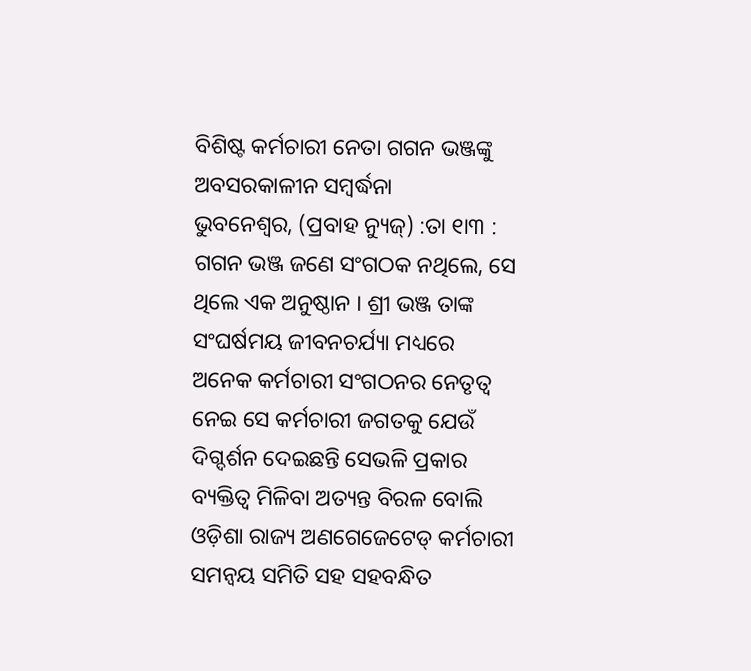ବିଶିଷ୍ଟ କର୍ମଚାରୀ ନେତା ଗଗନ ଭଞ୍ଜଙ୍କୁ ଅବସରକାଳୀନ ସମ୍ବର୍ଦ୍ଧନା
ଭୁବନେଶ୍ୱର, (ପ୍ରବାହ ନ୍ୟୁଜ୍) :ତା ୧ା୩ : ଗଗନ ଭଞ୍ଜ ଜଣେ ସଂଗଠକ ନଥିଲେ, ସେ ଥିଲେ ଏକ ଅନୁଷ୍ଠାନ । ଶ୍ରୀ ଭଞ୍ଜ ତାଙ୍କ ସଂଘର୍ଷମୟ ଜୀବନଚର୍ଯ୍ୟା ମଧ୍ୟରେ ଅନେକ କର୍ମଚାରୀ ସଂଗଠନର ନେତୃତ୍ୱ ନେଇ ସେ କର୍ମଚାରୀ ଜଗତକୁ ଯେଉଁ ଦିଗ୍ଦର୍ଶନ ଦେଇଛନ୍ତି ସେଭଳି ପ୍ରକାର ବ୍ୟକ୍ତିତ୍ୱ ମିଳିବା ଅତ୍ୟନ୍ତ ବିରଳ ବୋଲି ଓଡ଼ିଶା ରାଜ୍ୟ ଅଣଗେଜେଟେଡ୍ କର୍ମଚାରୀ ସମନ୍ୱୟ ସମିତି ସହ ସହବନ୍ଧିତ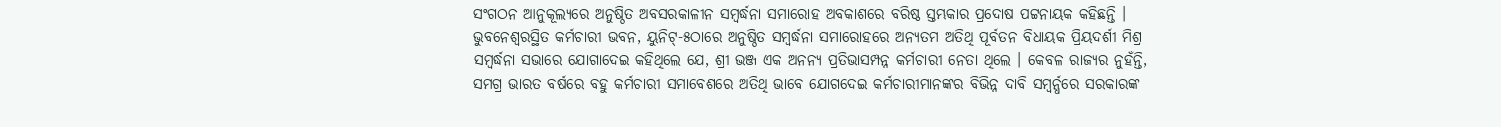ସଂଗଠନ ଆନୁକୂଲ୍ୟରେ ଅନୁଷ୍ଠିତ ଅବସରକାଳୀନ ସମ୍ବର୍ଦ୍ଧନା ସମାରୋହ ଅବକାଶରେ ବରିଷ୍ଠ ସ୍ତମ୍ଭକାର ପ୍ରଦୋଷ ପଟ୍ଟନାୟକ କହିଛନ୍ତି । ଭୁବନେଶ୍ୱରସ୍ଥିତ କର୍ମଚାରୀ ଭବନ, ୟୁନିଟ୍-୫ଠାରେ ଅନୁଷ୍ଠିତ ସମ୍ବର୍ଦ୍ଧନା ସମାରୋହରେ ଅନ୍ୟତମ ଅତିଥି ପୂର୍ବତନ ବିଧାୟକ ପ୍ରିୟଦର୍ଶୀ ମିଶ୍ର ସମ୍ବର୍ଦ୍ଧନା ସଭାରେ ଯୋଗାଦେଇ କହିଥିଲେ ଯେ, ଶ୍ରୀ ଭଞ୍ଜ ଏକ ଅନନ୍ୟ ପ୍ରତିଭାସମ୍ପନ୍ନ କର୍ମଚାରୀ ନେତା ଥିଲେ । କେବଳ ରାଜ୍ୟର ନୁହଁନ୍ତି, ସମଗ୍ର ଭାରତ ବର୍ଷରେ ବହୁ କର୍ମଚାରୀ ସମାବେଶରେ ଅତିଥି ଭାବେ ଯୋଗଦେଇ କର୍ମଚାରୀମାନଙ୍କର ବିଭିନ୍ନ ଦାବି ସମ୍ବର୍ନ୍ଧରେ ସରକାରଙ୍କ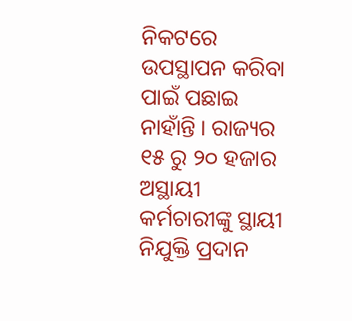ନିକଟରେ ଉପସ୍ଥାପନ କରିବା ପାଇଁ ପଛାଇ ନାହାଁନ୍ତି । ରାଜ୍ୟର ୧୫ ରୁ ୨୦ ହଜାର ଅସ୍ଥାୟୀ କର୍ମଚାରୀଙ୍କୁ ସ୍ଥାୟୀ ନିଯୁକ୍ତି ପ୍ରଦାନ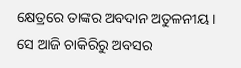କ୍ଷେତ୍ରରେ ତାଙ୍କର ଅବଦାନ ଅତୁଳନୀୟ । ସେ ଆଜି ଚାକିରିରୁ ଅବସର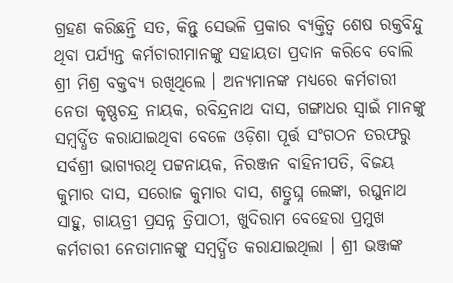ଗ୍ରହଣ କରିଛନ୍ତି ସତ, କିନ୍ତୁ ସେଭଳି ପ୍ରକାର ବ୍ୟକ୍ତିତ୍ୱ ଶେଷ ରକ୍ତବିନ୍ଦୁ ଥିବା ପର୍ଯ୍ୟନ୍ତ କର୍ମଚାରୀମାନଙ୍କୁ ସହାୟତା ପ୍ରଦାନ କରିବେ ବୋଲି ଶ୍ରୀ ମିଶ୍ର ବକ୍ତବ୍ୟ ରଖିଥିଲେ । ଅନ୍ୟମାନଙ୍କ ମଧ୍ୟରେ କର୍ମଚାରୀ ନେତା କୃଷ୍ଣଚନ୍ଦ୍ର ନାୟକ, ରବିନ୍ଦ୍ରନାଥ ଦାସ, ଗଙ୍ଗାଧର ସ୍ୱାଇଁ ମାନଙ୍କୁ ସମ୍ବର୍ଦ୍ଧିତ କରାଯାଇଥିବା ବେଳେ ଓଡ଼ିଶା ପୂର୍ତ୍ତ ସଂଗଠନ ତରଫରୁ ସର୍ବଶ୍ରୀ ଭାଗ୍ୟରଥି ପଟ୍ଟନାୟକ, ନିରଞ୍ଜନ ବାହିନୀପତି, ବିଜୟ କୁମାର ଦାସ, ସରୋଜ କୁମାର ଦାସ, ଶତ୍ରୁଘ୍ନ ଲେଙ୍କା, ରଘୁନାଥ ସାହୁ, ଗାୟତ୍ରୀ ପ୍ରସନ୍ନ ତ୍ରିପାଠୀ, ଖୁଦିରାମ ବେହେରା ପ୍ରମୁଖ କର୍ମଚାରୀ ନେତାମାନଙ୍କୁ ସମ୍ବର୍ଦ୍ଧିତ କରାଯାଇଥିଲା । ଶ୍ରୀ ଭଞ୍ଜଙ୍କ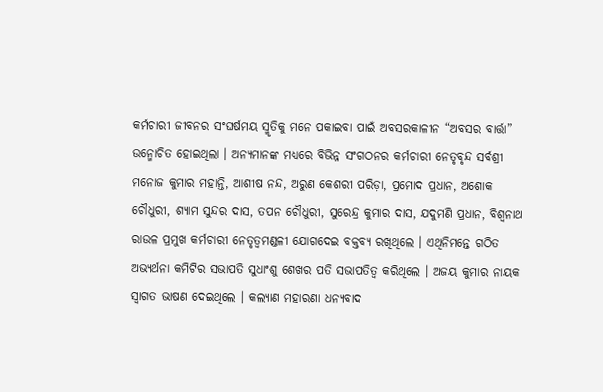କର୍ମଚାରୀ ଜୀବନର ସଂଘର୍ଷମୟ ସ୍ମୃତିକୁ ମନେ ପକାଇବା ପାଇଁ ଅବସରକାଳୀନ “ଅବସର ବାର୍ତ୍ତା” ଉନ୍ମୋଚିତ ହୋଇଥିଲା । ଅନ୍ୟମାନଙ୍କ ମଧ୍ୟରେ ବିଭିନ୍ନ ସଂଗଠନର କର୍ମଚାରୀ ନେତୃବୃନ୍ଦ ସର୍ବଶ୍ରୀ ମନୋଜ କୁମାର ମହାନ୍ତି, ଆଶୀଷ ନନ୍ଦ, ଅରୁଣ କେଶରୀ ପରିଡ଼ା, ପ୍ରମୋଦ ପ୍ରଧାନ, ଅଶୋକ ଚୌଧୁରୀ, ଶ୍ୟାମ ସୁନ୍ଦର ଦାସ, ତପନ ଚୌଧୁରୀ, ସୁରେନ୍ଦ୍ର କୁମାର ଦାସ, ଯଦୁମଣି ପ୍ରଧାନ, ବିଶ୍ୱନାଥ ରାଉଳ ପ୍ରମୁଖ କର୍ମଚାରୀ ନେତୃତ୍ୱମଣ୍ଡଳୀ ଯୋଗଦେଇ ବକ୍ତବ୍ୟ ରଖିଥିଲେ । ଏଥିନିମନ୍ତେ ଗଠିତ ଅଭ୍ୟର୍ଥନା କମିଟିର ସଭାପତି ସୁଧାଂଶୁ ଶେଖର ପତି ସଭାପତିତ୍ୱ କରିଥିଲେ । ଅଜୟ କୁମାର ନାୟକ ସ୍ୱାଗତ ଭାଷଣ ଦେଇଥିଲେ । କଲ୍ୟାଣ ମହାରଣା ଧନ୍ୟବାଦ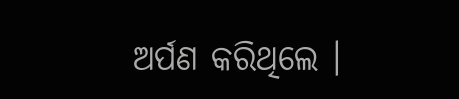ଅର୍ପଣ କରିଥିଲେ ।